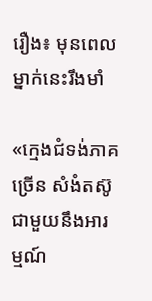រឿង៖ មុនពេលម្នាក់នេះរឹងមាំ

«ក្មេងជំទង់ភាគច្រើន សំងំតស៊ូជាមួយនឹងអារម្មណ៍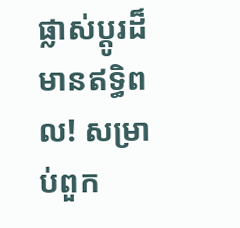ផ្លាស់ប្តូរដ៏មានឥទ្ធិពល! សម្រាប់ពួក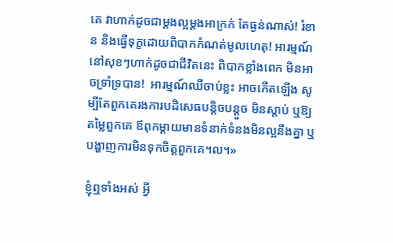គេ វាហាក់ដូចជាម្តងល្អម្តងអាក្រក់ តែធ្ងន់ណាស់! រំខាន និងធ្វើទុក្ខដោយពិបាកកំណត់មូលហេតុ! អារម្មណ៍នៅសុខៗហាក់ដូចជាជីវិតនេះ ពិបាកខ្លាំងពេក មិនអាចទ្រាំទ្របាន!  អារម្មណ៍ឈឺចាប់ខ្លះ អាចកើតឡើង សូម្បីតែពួកគេរងការបដិសេធបន្តិចបន្តួច មិនស្តាប់ ឬឱ្យតម្លៃពួកគេ ឪពុកម្តាយមានទំនាក់ទំនងមិនល្អនឹងគ្នា ឬបង្ហាញការមិនទុកចិត្តពួកគេ។ល។»

ខ្ញុំឮទាំងអស់ អ្វី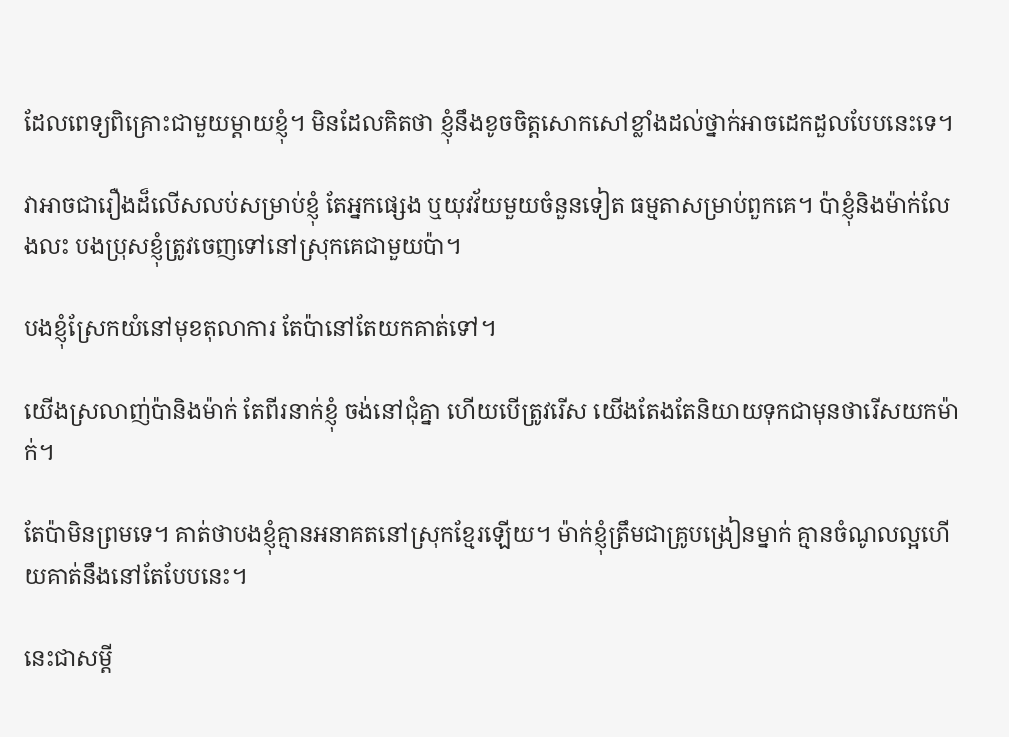ដែលពេទ្យពិគ្រោះជាមួយម្តាយខ្ញុំ។ មិនដែលគិតថា ខ្ញុំនឹងខូចចិត្តសោកសៅខ្លាំងដល់ថ្នាក់អាចដេកដួលបែបនេះទេ។

វាអាចជារឿងដ៏លើសលប់សម្រាប់ខ្ញុំ តែអ្នកផ្សេង ឬយុវវ័យមួយចំនួនទៀត ធម្មតាសម្រាប់ពួកគេ។ ប៉ាខ្ញុំនិងម៉ាក់លែងលះ បងប្រុសខ្ញុំត្រូវចេញទៅនៅស្រុកគេជាមួយប៉ា។

បងខ្ញុំស្រែកយំនៅមុខតុលាការ តែប៉ានៅតែយកគាត់ទៅ។

យើងស្រលាញ់ប៉ានិងម៉ាក់ តែពីរនាក់ខ្ញុំ ចង់នៅជុំគ្នា ហើយបើត្រូវរើស យើងតែងតែនិយាយទុកជាមុនថារើសយកម៉ាក់។

តែប៉ាមិនព្រមទេ។ គាត់ថាបងខ្ញុំគ្មានអនាគតនៅស្រុកខ្មែរឡើយ។ ម៉ាក់ខ្ញុំត្រឹមជាគ្រូបង្រៀនម្នាក់ គ្មានចំណូលល្អហើយគាត់នឹងនៅតែបែបនេះ។

នេះជាសម្តី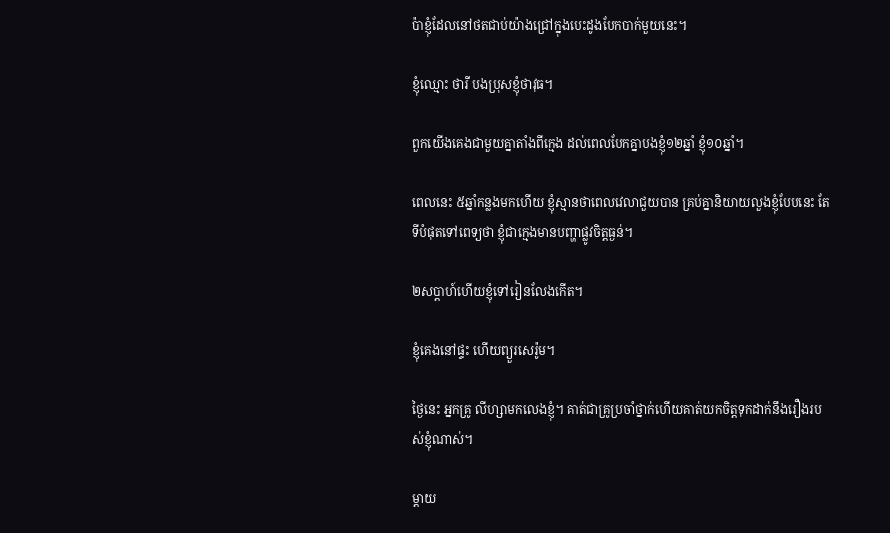ប៉ាខ្ញុំដែលនៅថតជាប់យ៉ាងជ្រៅក្នុងបេះដូងបែកបាក់មួយនេះ។

ខ្ញុំឈ្មោះ ថារី បងប្រុសខ្ញុំថាវុធ។

ពួកយើងគេងជាមួយគ្នាតាំងពីក្មេង ដល់ពេលបែកគ្នាបងខ្ញុំ១២ឆ្នាំ ខ្ញុំ១០ឆ្នាំ។

ពេលនេះ ៥ឆ្នាំកន្លងមកហើយ ខ្ញុំស្មានថាពេលវេលាជួយបាន គ្រប់គ្នានិយាយលួងខ្ញុំបែបនេះ តែទីបំផុតទៅពេទ្យថា ខ្ញុំជាក្មេងមានបញ្ហាផ្លូវចិត្តធ្ងន់។

២សប្តាហ៍ហើយខ្ញុំទៅរៀនលែងកើត។

ខ្ញុំគេងនៅផ្ទះ ហើយព្យួរសេរ៉ូម។

ថ្ងៃនេះ អ្នកគ្រូ លីហ្សាមកលេងខ្ញុំ។ គាត់ជាគ្រូប្រចាំថ្នាក់ហើយគាត់យកចិត្តទុកដាក់នឹងរឿងរបស់ខ្ញុំណាស់។

ម្តាយ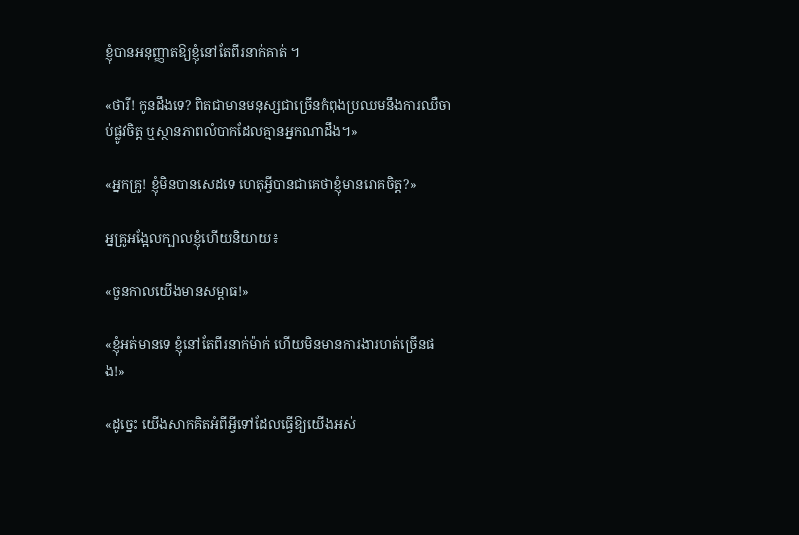ខ្ញុំបានអនុញ្ញាតឱ្យខ្ញុំនៅតែពីរនាក់គាត់ ។

«ថារី! កូនដឹងទេ? ពិតជាមានមនុស្សជាច្រើនកំពុងប្រឈមនឹងការឈឺចាប់ផ្លូវចិត្ត ឬស្ថានភាពលំបាកដែលគ្មានអ្នកណាដឹង។»

«អ្នកគ្រូ! ខ្ញុំមិនបានសេដទេ ហេតុអ្វីបានជាគេថាខ្ញុំមានរោគចិត្ត?»

អ្នគ្រូអង្អែលក្បាលខ្ញុំហើយនិយាយ៖

«ចួនកាលយើងមានសម្ពាធ!»

«ខ្ញុំអត់មានទេ ខ្ញុំនៅតែពីរនាក់ម៉ាក់ ហើយមិនមានការងារហត់ច្រើនផង!»

«ដូច្នេះ យើងសាកគិតអំពីអ្វីទៅដែលធ្វើឱ្យយើងអស់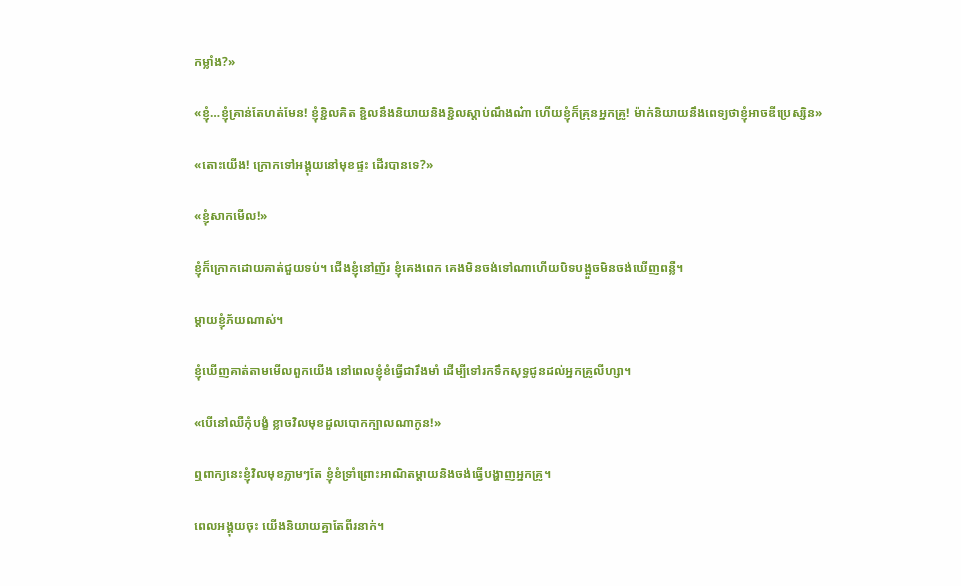កម្លាំង?»

«ខ្ញុំ…ខ្ញុំគ្រាន់តែហត់មែន! ខ្ញុំខ្ជិលគិត ខ្ជិលនឹងនិយាយនិងខ្ជិលស្តាប់ណឹងណ៎ា ហើយខ្ញុំក៏គ្រុនអ្នកគ្រូ! ម៉ាក់និយាយនឹងពេទ្យថាខ្ញុំអាចឌីប្រេស្សិន»

«តោះយើង! ក្រោកទៅអង្គុយនៅមុខផ្ទះ ដើរបានទេ?»

«ខ្ញុំសាកមើល!»

ខ្ញុំក៏ក្រោកដោយគាត់ជួយទប់។ ជើងខ្ញុំនៅញ័រ ខ្ញុំគេងពេក គេងមិនចង់ទៅណាហើយបិទបង្អួចមិនចង់ឃើញពន្លឺ។

ម្តាយខ្ញុំភ័យណាស់។

ខ្ញុំឃើញគាត់តាមមើលពួកយើង នៅពេលខ្ញុំខំធ្វើជារឹងមាំ ដើម្បីទៅរកទឹកសុទ្ធជូនដល់អ្នកគ្រូលីហ្សា។

«បើនៅឈឺកុំបង្ខំ ខ្លាចវិលមុខដួលបោកក្បាលណាកូន!»

ឮពាក្យនេះខ្ញុំវិលមុខភ្លាមៗតែ ខ្ញុំខំទ្រាំព្រោះអាណិតម្តាយនិងចង់ធ្វើបង្ហាញអ្នកគ្រូ។

ពេលអង្គុយចុះ យើងនិយាយគ្នាតែពីរនាក់។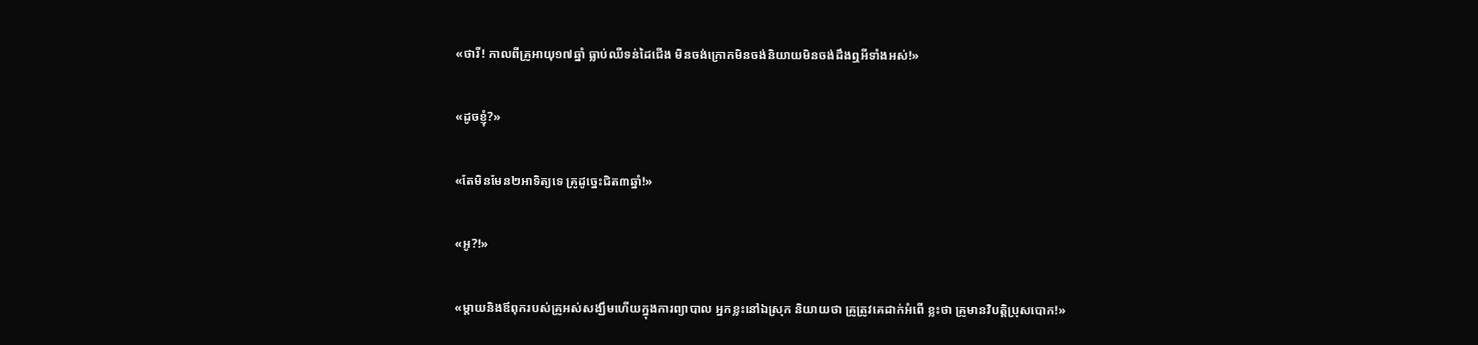«ថារី! កាលពីគ្រូអាយុ១៧ឆ្នាំ ធ្លាប់ឈឺទន់ដៃជើង មិនចង់ក្រោកមិនចង់និយាយមិនចង់ដឹងឮអីទាំងអស់!»

«ដូចខ្ញុំ?»

«តែមិនមែន២អាទិត្យទេ គ្រូដូច្នេះជិត៣ឆ្នាំ!»

«អូ?!»

«ម្តាយនិងឪពុករបស់គ្រូអស់សង្ឃឹមហើយក្នុងការព្យាបាល អ្នកខ្លះនៅឯស្រុក និយាយថា គ្រូត្រូវគេដាក់អំពើ ខ្លះថា គ្រូមានវិបត្តិប្រុសបោក!»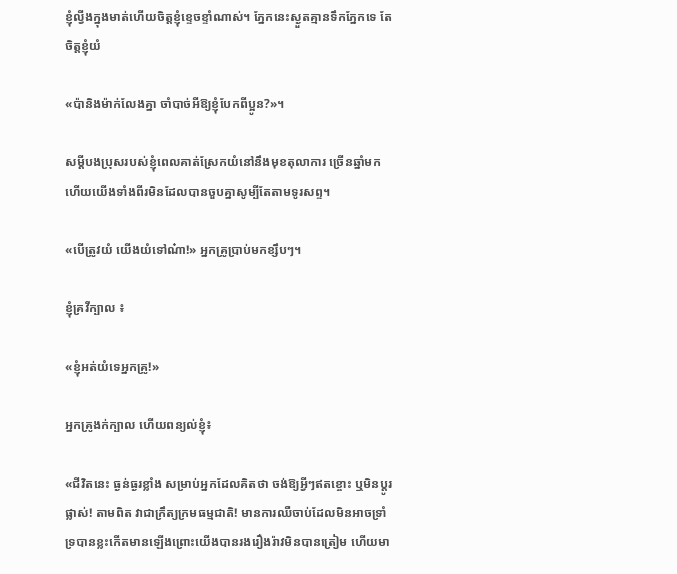ខ្ញុំល្វីងក្នុងមាត់ហើយចិត្តខ្ញុំខ្ទេចខ្ទាំណាស់។ ភ្នែកនេះស្ងួតគ្មានទឹកភ្នែកទេ តែចិត្តខ្ញុំយំ

«ប៉ានិងម៉ាក់លែងគ្នា ចាំបាច់អីឱ្យខ្ញុំបែកពីប្អូន?»។

សម្តីបងប្រុសរបស់ខ្ញុំពេលគាត់ស្រែកយំនៅនឹងមុខតុលាការ ច្រើនឆ្នាំមកហើយយើងទាំងពីរមិនដែលបានចួបគ្នាសូម្បីតែតាមទូរសព្ទ។

«បើត្រូវយំ យើងយំទៅណ៎ា!» អ្នកគ្រូប្រាប់មកខ្សឹបៗ។

ខ្ញុំគ្រវីក្បាល ៖

«ខ្ញុំអត់យំទេអ្នកគ្រូ!»

អ្នកគ្រូងក់ក្បាល ហើយពន្យល់ខ្ញុំ៖

«ជីវិតនេះ ធ្ងន់ធ្ងរខ្លាំង សម្រាប់អ្នកដែលគិតថា ចង់ឱ្យអ្វីៗឥតខ្ចោះ ឬមិនប្តូរផ្លាស់! តាមពិត វាជាក្រឹត្យក្រមធម្មជាតិ! មានការឈឺចាប់ដែលមិនអាចទ្រាំទ្របានខ្លះកើតមានឡើងព្រោះយើងបានរងរឿងរ៉ាវមិនបានត្រៀម ហើយមា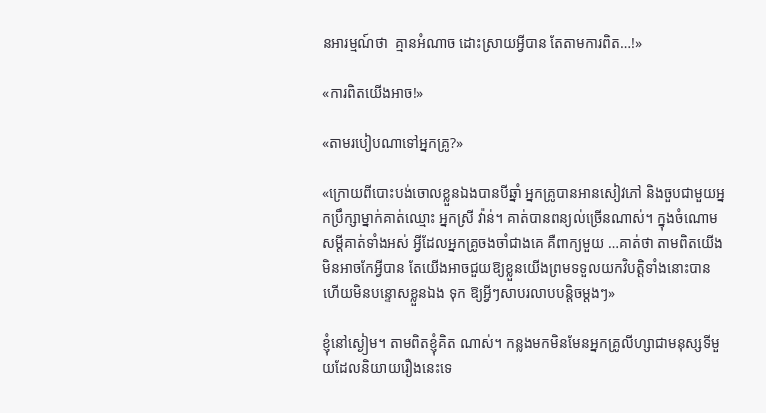នអារម្មណ៍ថា  គ្មានអំណាច ដោះស្រាយអ្វីបាន តែតាមការពិត…!»

«ការពិតយើងអាច!»

«តាមរបៀបណាទៅអ្នកគ្រូ?»

«ក្រោយពីបោះបង់ចោលខ្លួនឯងបានបីឆ្នាំ អ្នកគ្រូបានអានសៀវភៅ និងចួបជាមួយអ្នកប្រឹក្សាម្នាក់គាត់ឈ្មោះ អ្នកស្រី វ៉ាន់។ គាត់បានពន្យល់ច្រើនណាស់។ ក្នុងចំណោមសម្តីគាត់ទាំងអស់ អ្វីដែលអ្នកគ្រូចងចាំជាងគេ គឺពាក្យមួយ …គាត់ថា តាមពិតយើងមិនអាចកែអ្វីបាន តែយើងអាចជួយឱ្យខ្លួនយើងព្រមទទួលយកវិបត្តិទាំងនោះបាន ហើយមិនបន្ទោសខ្លួនឯង ទុក ឱ្យអ្វីៗសាបរលាបបន្តិចម្តងៗ»

ខ្ញុំនៅស្ងៀម។ តាមពិតខ្ញុំគិត ណាស់។ កន្លងមកមិនមែនអ្នកគ្រូលីហ្សាជាមនុស្សទីមួយដែលនិយាយរឿងនេះទេ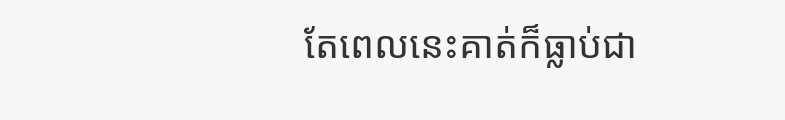តែពេលនេះគាត់ក៏ធ្លាប់ជា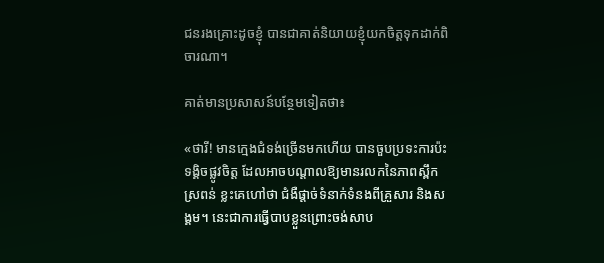ជនរងគ្រោះដូចខ្ញុំ បានជាគាត់និយាយខ្ញុំយកចិត្តទុកដាក់ពិចារណា។

គាត់មានប្រសាសន៍បន្ថែមទៀតថា៖

«ថារី! មានក្មេងជំទង់ច្រើនមកហើយ បានចួបប្រទះការប៉ះទង្គិចផ្លូវចិត្ត ដែលអាចបណ្តាលឱ្យមានរលកនៃភាពស្ពឹកស្រពន់ ខ្លះគេហៅថា ជំងឺផ្តាច់ទំនាក់ទំនងពីគ្រួសារ និងសង្គម។ នេះជាការធ្វើបាបខ្លួនព្រោះចង់សាប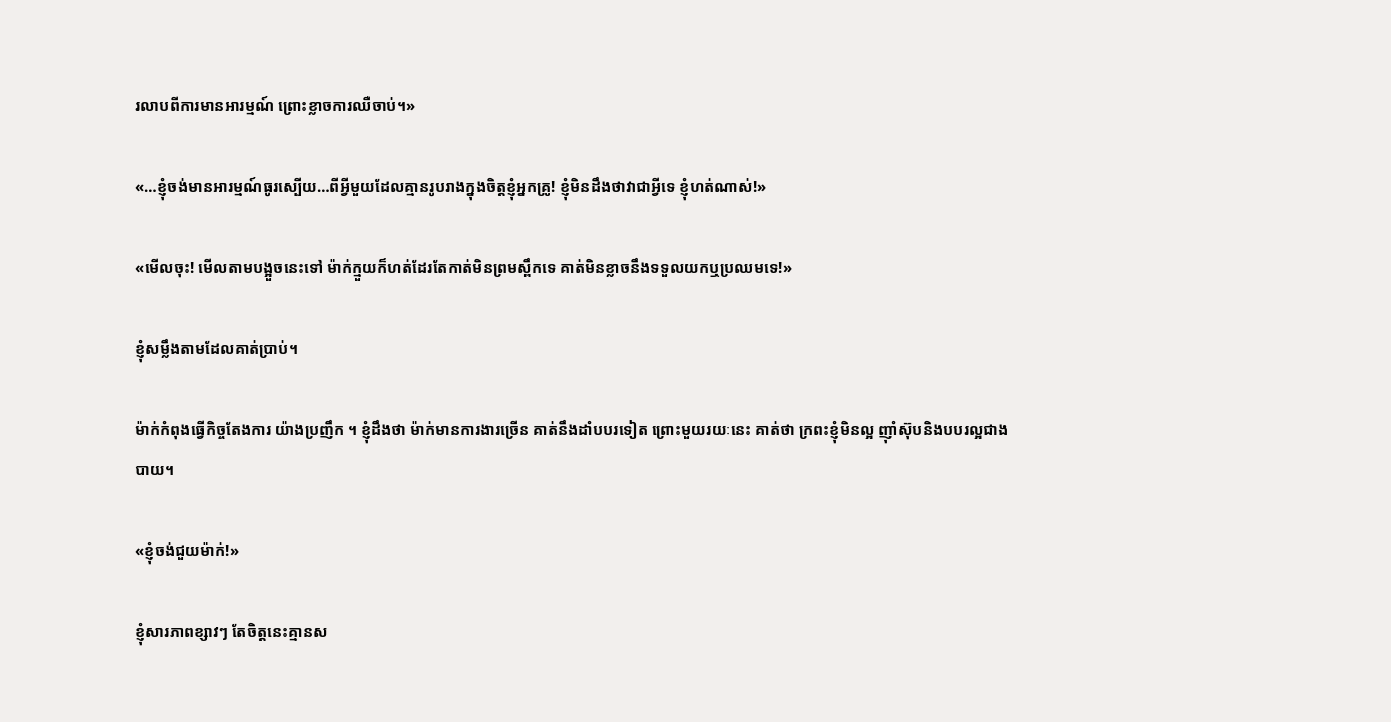រលាបពីការមានអារម្មណ៍ ព្រោះខ្លាចការឈឺចាប់។»

«…ខ្ញុំចង់មានអារម្មណ៍ធូរស្បើយ…ពីអ្វីមួយដែលគ្មានរូបរាងក្នុងចិត្តខ្ញុំអ្នកគ្រូ! ខ្ញុំមិនដឹងថាវាជាអ្វីទេ ខ្ញុំហត់ណាស់!»

«មើលចុះ! មើលតាមបង្អួចនេះទៅ ម៉ាក់ក្មួយក៏ហត់ដែរតែកាត់មិនព្រមស្ពឹកទេ គាត់មិនខ្លាចនឹងទទួលយកឬប្រឈមទេ!»

ខ្ញុំសម្លឹងតាមដែលគាត់ប្រាប់។

ម៉ាក់កំពុងធ្វើកិច្ចតែងការ យ៉ាងប្រញឹក ។ ខ្ញុំដឹងថា ម៉ាក់មានការងារច្រើន គាត់នឹងដាំបបរទៀត ព្រោះមួយរយៈនេះ គាត់ថា ក្រពះខ្ញុំមិនល្អ ញ៉ាំស៊ុបនិងបបរល្អជាងបាយ។

«ខ្ញុំចង់ជួយម៉ាក់!»

ខ្ញុំសារភាពខ្សាវៗ តែចិត្តនេះគ្មានស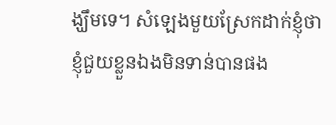ង្ឃឹមទេ។ សំឡេងមួយស្រែកដាក់ខ្ញុំថា ខ្ញុំជួយខ្លួនឯងមិនទាន់បានផង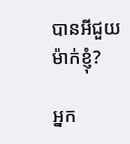បានអីជួយម៉ាក់ខ្ញុំ?

អ្នក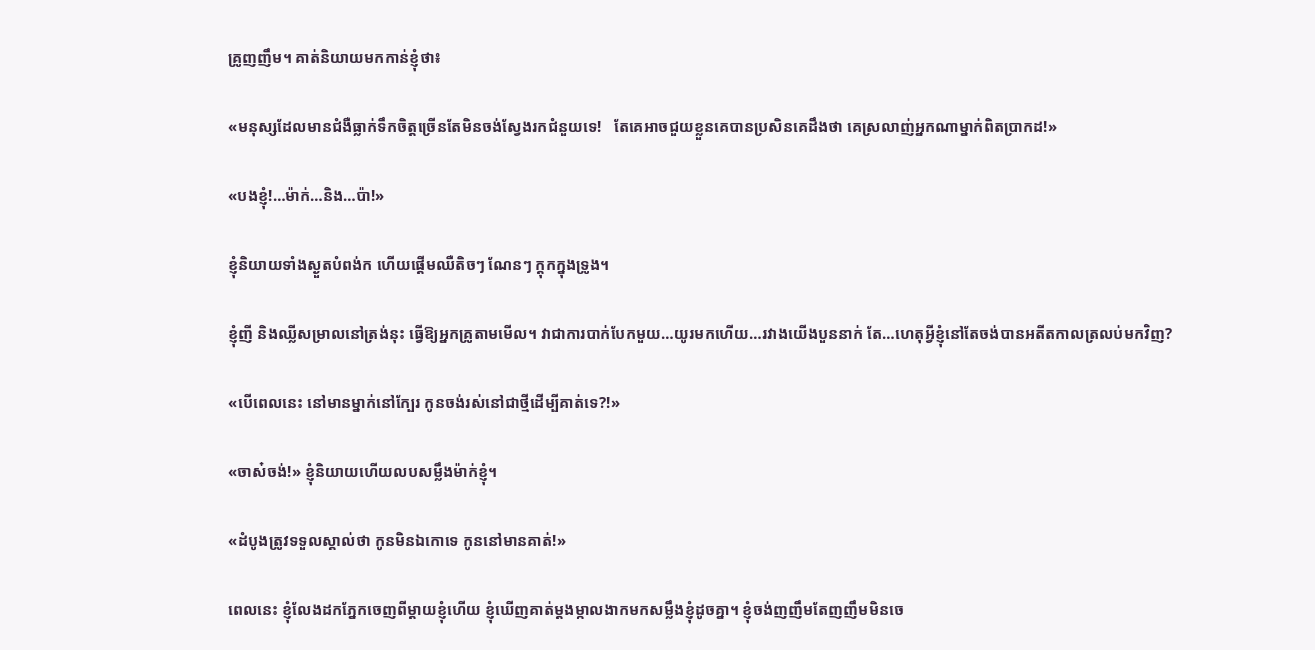គ្រូញញឹម។ គាត់និយាយមកកាន់ខ្ញុំថា៖

«មនុស្សដែលមានជំងឺធ្លាក់ទឹកចិត្តច្រើនតែមិនចង់ស្វែងរកជំនួយទេ!   តែគេអាចជួយខ្លួនគេបានប្រសិនគេដឹងថា គេស្រលាញ់អ្នកណាម្នាក់ពិតប្រាកដ!»

«បងខ្ញុំ!…ម៉ាក់…និង…ប៉ា!»

ខ្ញុំនិយាយទាំងស្ងួតបំពង់ក ហើយផ្តើមឈឺតិចៗ ណែនៗ ក្តុកក្នុងទ្រូង។

ខ្ញុំញី និងឈ្លីសម្រាលនៅត្រង់នុះ ធ្វើឱ្យអ្នកគ្រូតាមមើល។ វាជាការបាក់បែកមួយ…យូរមកហើយ…រវាងយើងបួននាក់ តែ…ហេតុអ្វីខ្ញុំនៅតែចង់បានអតីតកាលត្រលប់មកវិញ?

«បើពេលនេះ នៅមានម្នាក់នៅក្បែរ កូនចង់រស់នៅជាថ្មីដើម្បីគាត់ទេ?!»

«ចាស៎ចង់!» ខ្ញុំនិយាយហើយលបសម្លឹងម៉ាក់ខ្ញុំ។

«ដំបូងត្រូវទទួលស្គាល់ថា កូនមិនឯកោទេ កូននៅមានគាត់!»

ពេលនេះ ខ្ញុំលែងដកភ្នែកចេញពីម្តាយខ្ញុំហើយ ខ្ញុំឃើញគាត់ម្តងម្កាលងាកមកសម្លឹងខ្ញុំដូចគ្នា។ ខ្ញុំចង់ញញឹមតែញញឹមមិនចេ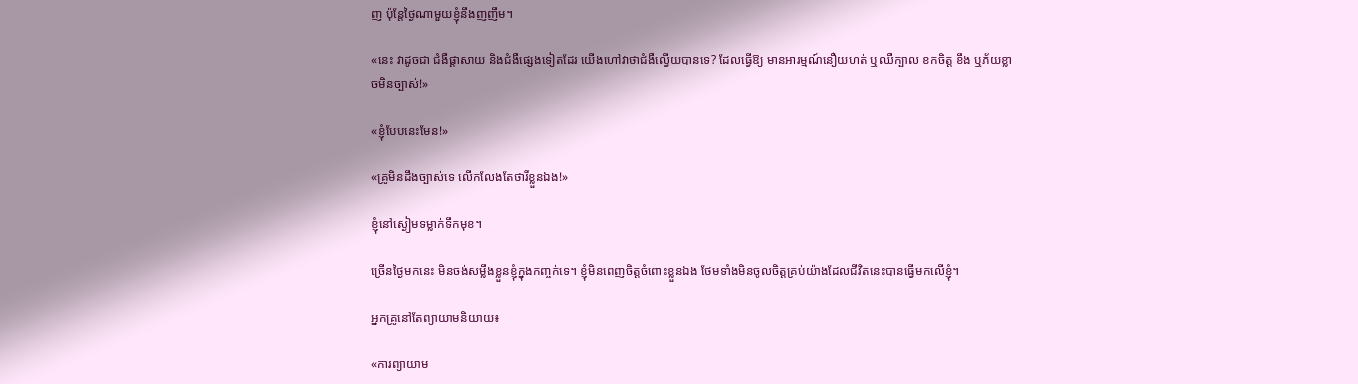ញ ប៉ុន្តែថ្ងៃណាមួយខ្ញុំនឹងញញឹម។

«នេះ វាដូចជា ជំងឺផ្ដាសាយ និងជំងឺផ្សេងទៀតដែរ យើងហៅវាថាជំងឺល្វើយបានទេ? ដែលធ្វើឱ្យ មានអារម្មណ៍នឿយហត់ ឬឈឺក្បាល ខកចិត្ត ខឹង ឬភ័យខ្លាចមិនច្បាស់!»

«ខ្ញុំបែបនេះមែន!»

«គ្រូមិនដឹងច្បាស់ទេ លើកលែងតែថារីខ្លួនឯង!»

ខ្ញុំនៅស្ងៀមទម្លាក់ទឹកមុខ។

ច្រើនថ្ងៃមកនេះ មិនចង់សម្លឹងខ្លួនខ្ញុំក្នុងកញ្ចក់ទេ។ ខ្ញុំមិនពេញចិត្តចំពោះខ្លួនឯង ថែមទាំងមិនចូលចិត្តគ្រប់យ៉ាងដែលជីវិតនេះបានធ្វើមកលើខ្ញុំ។

អ្នកគ្រូនៅតែព្យាយាមនិយាយ៖

«ការព្យាយាម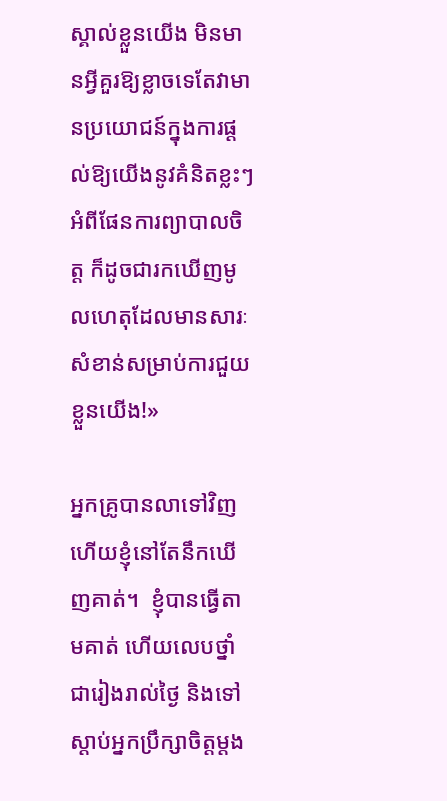ស្គាល់ខ្លួនយើង មិនមានអ្វីគួរឱ្យខ្លាចទេតែវាមានប្រយោជន៍ក្នុងការផ្តល់ឱ្យយើងនូវគំនិតខ្លះៗអំពីផែនការព្យាបាលចិត្ត ក៏ដូចជារកឃើញមូលហេតុដែលមានសារៈសំខាន់សម្រាប់ការជួយខ្លួនយើង!»

អ្នកគ្រូបានលាទៅវិញ ហើយខ្ញុំនៅតែនឹកឃើញគាត់។  ខ្ញុំបានធ្វើតាមគាត់ ហើយលេបថ្នាំ ជារៀងរាល់ថ្ងៃ និងទៅស្តាប់អ្នកប្រឹក្សាចិត្តម្តង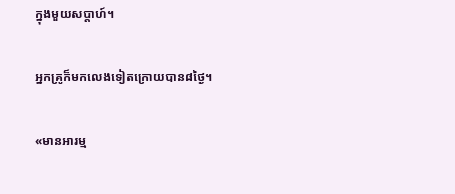ក្នុងមួយសប្តាហ៍។

អ្នកគ្រូក៏មកលេងទៀតក្រោយបាន៨ថ្ងៃ។

«មានអារម្ម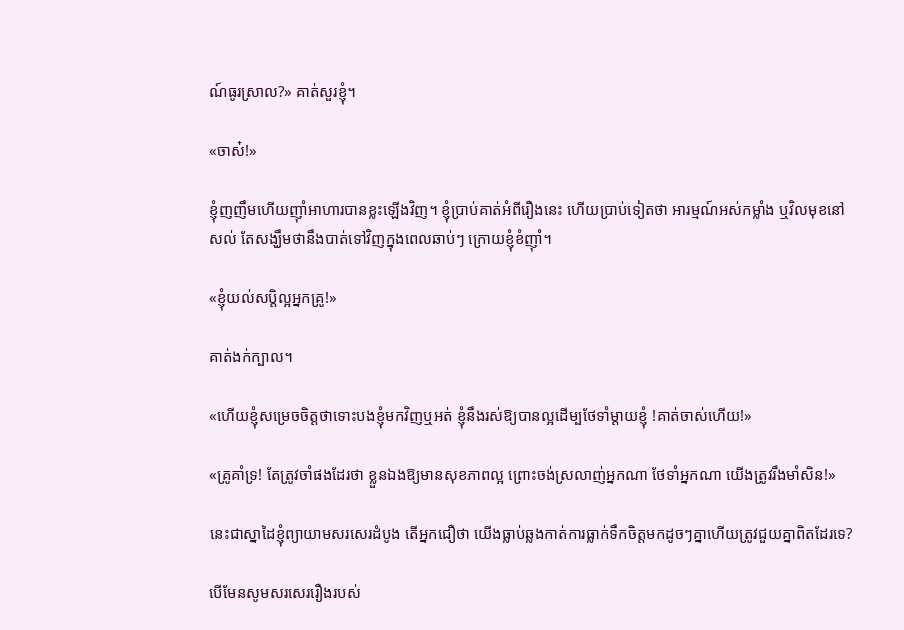ណ៍ធូរស្រាល?» គាត់សួរខ្ញុំ។

«ចាស៎!»

ខ្ញុំញញឹមហើយញ៉ាំអាហារបានខ្លះឡើងវិញ។ ខ្ញុំប្រាប់គាត់អំពីរឿងនេះ ហើយប្រាប់ទៀតថា អារម្មណ៍អស់កម្លាំង ឬវិលមុខនៅសល់ តែសង្ឃឹមថានឹងបាត់ទៅវិញក្នុងពេលឆាប់ៗ ក្រោយខ្ញុំខំញ៉ាំ។

«ខ្ញុំយល់សប្តិល្អអ្នកគ្រូ!»

គាត់ងក់ក្បាល។

«ហើយខ្ញុំសម្រេចចិត្តថាទោះបងខ្ញុំមកវិញឬអត់ ខ្ញុំនឹងរស់ឱ្យបានល្អដើម្បថែទាំម្តាយខ្ញុំ !គាត់ចាស់ហើយ!»

«គ្រូគាំទ្រ! តែត្រូវចាំផងដែរថា ខ្លួនឯងឱ្យមានសុខភាពល្អ ព្រោះចង់ស្រលាញ់អ្នកណា ថែទាំអ្នកណា យើងត្រូវរឹងមាំសិន!»

នេះជាស្នាដៃខ្ញុំព្យាយាមសរសេរដំបូង តើអ្នកជឿថា យើងធ្លាប់ឆ្លងកាត់ការធ្លាក់ទឹកចិត្តមកដូចៗគ្នាហើយត្រូវជួយគ្នាពិតដែរទេ?

បើមែនសូមសរសេររឿងរបស់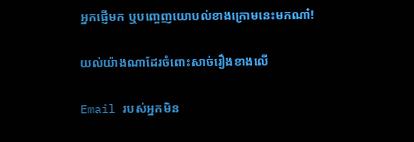អ្នកផ្ញើមក ឬបញ្ចេញយោបល់ខាងក្រោមនេះមកណា៎!

យល់យ៉ាងណាដែរចំពោះសាច់រឿងខាងលើ

Email របស់អ្នកមិន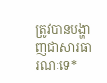ត្រូវបានបង្ហាញជាសារធារណៈទេ*